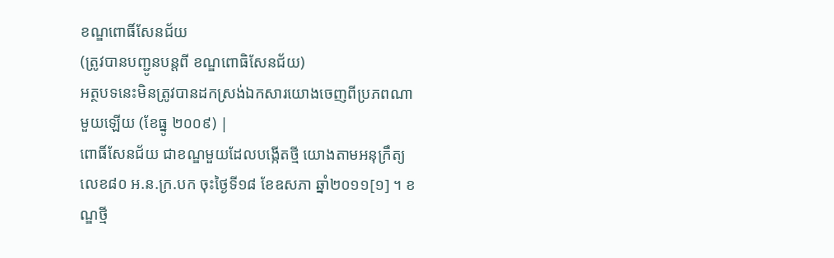ខណ្ឌពោធិ៍សែនជ័យ
(ត្រូវបានបញ្ជូនបន្តពី ខណ្ឌពោធិសែនជ័យ)
អត្ថបទនេះមិនត្រូវបានដកស្រង់ឯកសារយោងចេញពីប្រភពណាមួយឡើយ (ខែធ្នូ ២០០៩) |
ពោធិ៍សែនជ័យ ជាខណ្ឌមួយដែលបង្កើតថ្មី យោងតាមអនុក្រឹត្យលេខ៨០ អ.ន.ក្រ.បក ចុះថ្ងៃទី១៨ ខែឧសភា ឆ្នាំ២០១១[១] ។ ខណ្ឌថ្មី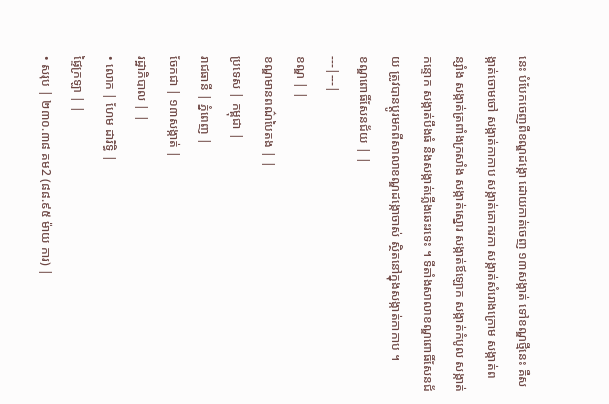នេះ បំបែកចេញពីខណ្ឌដង្កោ ដោយកាត់ចេញ ១៣សង្កាត់ ទៅខណ្ឌថ្មីនេះ គឺសង្កាត់ចោមចៅ សង្កាត់កាកាប សង្កាត់គោករកា សង្កាត់សំរោងក្រោម សង្កាត់ពន្សាំង សង្កាត់ត្រពាំងក្រសាំង សង្កាត់ស្នោរ សង្កាត់ឪឡោក សង្កាត់កំបូល សង្កាត់កន្ទោក សង្កាត់បឹងធំ និងសង្កាត់ភ្លើងឆេះរទេះ ។ ទីតាំងសាលាខណ្ឌពោធិ៍សែនជ័យ ត្រូវបានប្តូរមកពីសាលាខណ្ឌដង្កោចាស់ ស្ថិតនៅក្នុងសង្កាត់កាកាប ។
ខណ្ឌពោធិ៍សែនជ័យ | |
---|---|
ខណ្ឌ | |
ខណ្ឌមានពណ៌បៃតង | |
ប្រទេស | កម្ពុជា |
រាជធានី | ភ្នំពេញ |
ចែកជា | ១៣សង្កាត់ |
រដ្ឋាភិបាល | |
• លោក | ហែម ដារិទ្ធិ |
ផ្ទៃក្រឡា | |
• សរុប | ២៣០.៣៨ គម2 (៨៨.៩៥ ម៉ាយ ការ) |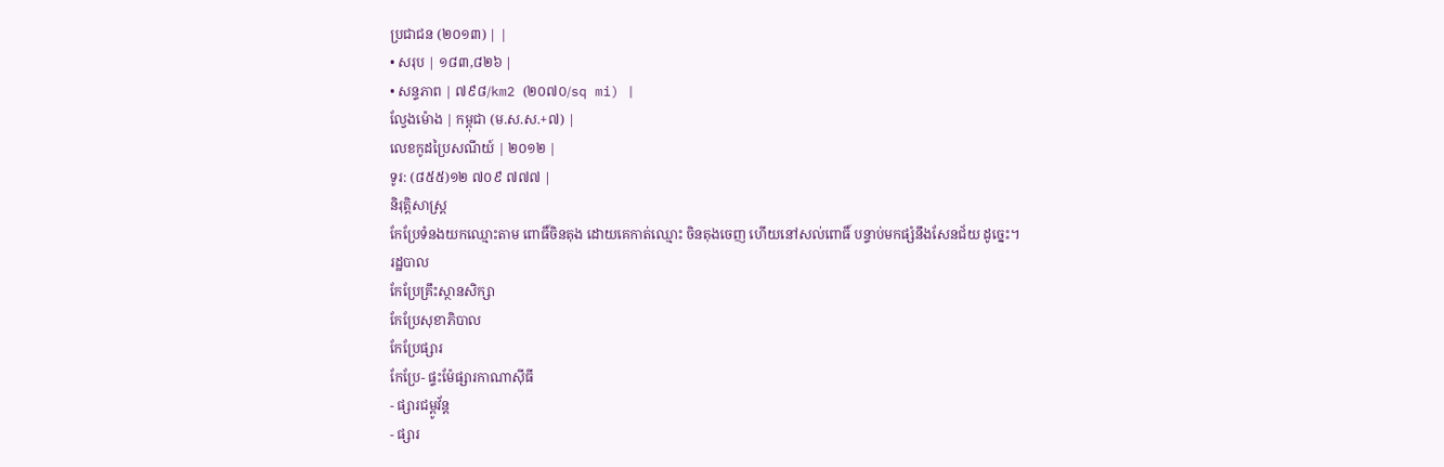ប្រជាជន (២០១៣) | |
• សរុប | ១៨៣,៨២៦ |
• សន្ទភាព | ៧៩៨/km2 (២០៧០/sq mi) |
ល្វែងម៉ោង | កម្ពុជា (ម.ស.ស.+៧) |
លេខកូដប្រៃសណីយ៍ | ២០១២ |
ទូរ: (៨៥៥)១២ ៧០៩ ៧៧៧ |
និរុត្តិសាស្ត្រ
កែប្រែទំនងយកឈ្មោះតាម ពោធិ៍ចិនតុង ដោយគេកាត់ឈ្មោះ ចិនតុងចេញ ហើយនៅសល់ពោធិ៍ បន្ទាប់មកផ្សំនឹងសែនជ័យ ដូច្នេះ។
រដ្ឋបាល
កែប្រែគ្រឹះស្ថានសិក្សា
កែប្រែសុខាភិបាល
កែប្រែផ្សារ
កែប្រែ- ផ្ទះម៉ែផ្សារកាណាស៊ីធី
- ផ្សារជម្ពូវ័ន្ត
- ផ្សារ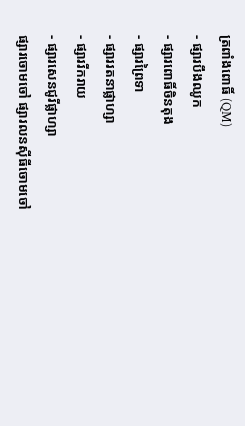ត្រពាំងពោធិ៍ (QM)
- ផ្សារបឹងឈូក
- ផ្សារពោធិ៍ចិនតុង
- ផ្សារព្រៃទា
- ផ្សាររតនាផ្លាហ្សា
- ផ្សាររីករាយ
- ផ្សារសេនជូរីផ្លាហ្សា
ផ្សារចោមចៅ ផ្សារលនស៊ីធីចោមចៅ